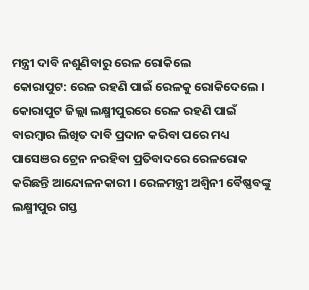ମନ୍ତ୍ରୀ ଦାବି ନଶୁଣିବାରୁ ରେଳ ରୋକିଲେ
କୋରାପୁଟ: ରେଳ ରହଣି ପାଇଁ ରେଳକୁ ରୋକିଦେଲେ । କୋରାପୁଟ ଜିଲ୍ଲା ଲକ୍ଷ୍ମୀପୁରରେ ରେଳ ରହଣି ପାଇଁ ବାରମ୍ବାର ଲିଖିତ ଦାବି ପ୍ରଦାନ କରିବା ପରେ ମଧ୍ୟ ପାସେଞର ଟ୍ରେନ ନରହିବା ପ୍ରତିବାଦରେ ରେଳରୋକ କରିଛନ୍ତି ଆନ୍ଦୋଳନକାରୀ । ରେଳମନ୍ତ୍ରୀ ଅଶ୍ୱିନୀ ବୈଷ୍ଣବଙ୍କୁ ଲକ୍ଷ୍ମୀପୁର ଗସ୍ତ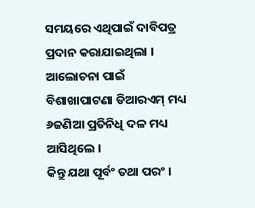ସମୟରେ ଏଥିପାଇଁ ଦାବିପତ୍ର ପ୍ରଦାନ କରାଯାଇଥିଲା । ଆଲୋଚନା ପାଇଁ ବିଶାଖାପାଟଣା ଡିଆରଏମ୍ ମଧ୍ୟ ୬ଜଣିଆ ପ୍ରତିନିଧି ଦଳ ମଧ୍ୟ ଆସିଥିଲେ ।
କିନ୍ତୁ ଯଥା ପୂର୍ବଂ ତଥା ପରଂ ।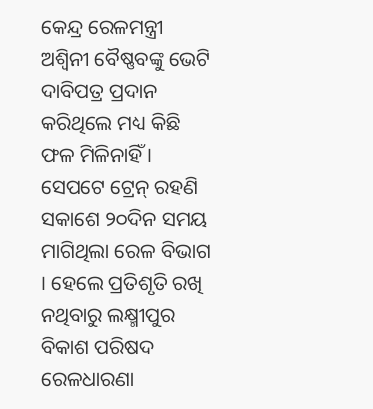କେନ୍ଦ୍ର ରେଳମନ୍ତ୍ରୀ ଅଶ୍ୱିନୀ ବୈଷ୍ଣବଙ୍କୁ ଭେଟି ଦାବିପତ୍ର ପ୍ରଦାନ କରିଥିଲେ ମଧ୍ୟ କିଛି ଫଳ ମିଳିନାହିଁ । ସେପଟେ ଟ୍ରେନ୍ ରହଣି ସକାଶେ ୨୦ଦିନ ସମୟ ମାଗିଥିଲା ରେଳ ବିଭାଗ । ହେଲେ ପ୍ରତିଶୃତି ରଖି ନଥିବାରୁ ଲକ୍ଷ୍ମୀପୁର ବିକାଶ ପରିଷଦ ରେଳଧାରଣା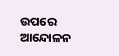ଉପରେ ଆନ୍ଦୋଳନ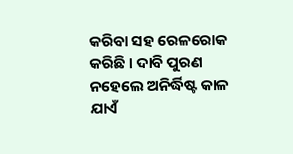କରିବା ସହ ରେଳରୋକ କରିଛି । ଦାବି ପୁରଣ ନହେଲେ ଅନିର୍ଦ୍ଧିଷ୍ଟ କାଳ ଯାଏଁ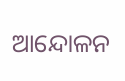ଆନ୍ଦୋଳନ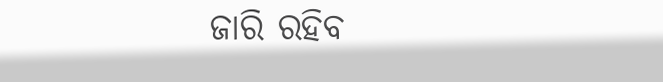ଜାରି ରହିବ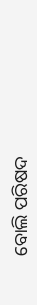ବୋଲି ପରିଷଦ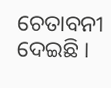ଚେତାବନୀ ଦେଇଛି ।